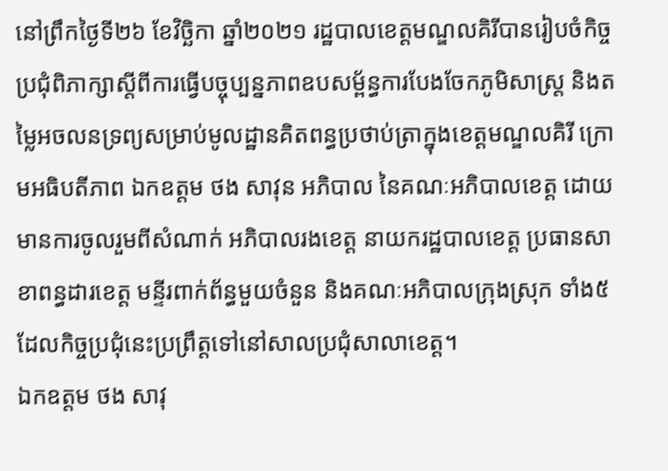នៅព្រឹកថ្ងៃទី២៦ ខែវិចិ្ឆកា ឆ្នាំ២០២១ រដ្ឋបាលខេត្តមណ្ឌលគិរីបានរៀបចំកិច្ចប្រជុំពិភាក្សាស្តីពីការធ្វើបច្ចុប្បន្នភាពឧបសម្ព័ន្ធការបែងចែកភូមិសាស្រ្ត និងតម្លៃអចលនទ្រព្យសម្រាប់មូលដ្ឋានគិតពន្ធប្រថាប់ត្រាក្នុងខេត្តមណ្ឌលគិរី ក្រោមអធិបតីភាព ឯកឧត្តម ថង សាវុន អភិបាល នៃគណៈអភិបាលខេត្ត ដោយមានការចូលរួមពីសំណាក់ អភិបាលរងខេត្ត នាយករដ្ឋបាលខេត្ត ប្រធានសាខាពន្ធដារខេត្ត មន្ទីរពាក់ព័ន្ធមួយចំនួន និងគណៈអភិបាលក្រុងស្រុក ទាំង៥ ដែលកិច្ចប្រជុំនេះប្រព្រឹត្តទៅនៅសាលប្រជុំសាលាខេត្ត។
ឯកឧត្តម ថង សាវុ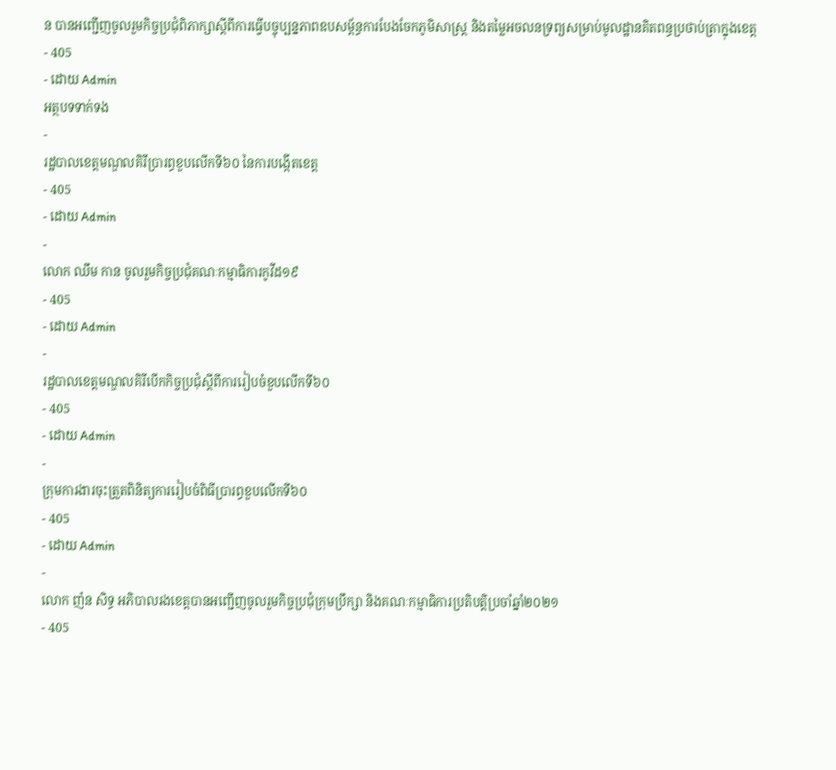ន បានអញ្ជើញចូលរួមកិច្ចប្រជុំពិភាក្សាស្តីពីការធ្វើបច្ចុប្បន្នភាពឧបសម្ព័ន្ធការបែងចែកភូមិសាស្រ្ត និងតម្លៃអចលនទ្រព្យសម្រាប់មូលដ្ឋានគិតពន្ធប្រថាប់ត្រាក្នុងខេត្ត
- 405
- ដោយ Admin
អត្ថបទទាក់ទង
-
រដ្ឋបាលខេត្តមណ្ឌលគិរីប្រារព្ធខួបលើកទី៦០ នៃការបង្កើតខេត្ត
- 405
- ដោយ Admin
-
លោក ឈឹម កាន ចូលរួមកិច្ចប្រជុំគណៈកម្មាធិការកូវីដ១៩
- 405
- ដោយ Admin
-
រដ្ឋបាលខេត្តមណ្ឌលគិរីបើកកិច្ចប្រជុំស្តីពីការរៀបចំខួបលើកទី៦០
- 405
- ដោយ Admin
-
ក្រុមការងារចុះត្រួតពិនិត្យការរៀបចំពិធីប្រារព្ធខួបលើកទី៦០
- 405
- ដោយ Admin
-
លោក ញ៉ន សិទ្ធ អភិបាលរងខេត្តបានអញ្ជើញចូលរួមកិច្ចប្រជុំក្រុមប្រឹក្សា និងគណៈកម្មាធិការប្រតិបត្តិប្រចាំឆ្នាំ២០២១
- 405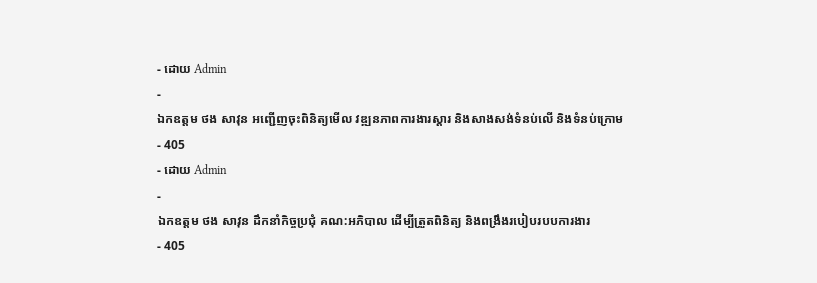- ដោយ Admin
-
ឯកឧត្តម ថង សាវុន អញ្ជើញចុះពិនិត្យមើល វឌ្ឍនភាពការងារស្ដារ និងសាងសង់ទំនប់លើ និងទំនប់ក្រោម
- 405
- ដោយ Admin
-
ឯកឧត្តម ថង សាវុន ដឹកនាំកិច្ចប្រជុំ គណ:អភិបាល ដើម្បីត្រួតពិនិត្យ និងពង្រឹងរបៀបរបបការងារ
- 405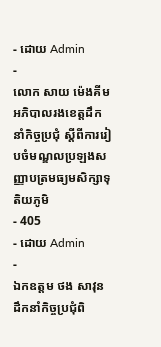- ដោយ Admin
-
លោក សាយ ម៉េងគីម អភិបាលរងខេត្តដឹកនាំកិច្ចប្រជុំ ស្តីពីការរៀបចំមណ្ឌលប្រឡងសញ្ញាបត្រមធ្យមសិក្សាទុតិយភូមិ
- 405
- ដោយ Admin
-
ឯកឧត្តម ថង សាវុន ដឹកនាំកិច្ចប្រជុំពិ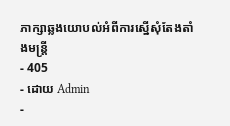ភាក្សាឆ្លងយោបល់អំពីការស្នើសុំតែងតាំងមន្រ្តី
- 405
- ដោយ Admin
-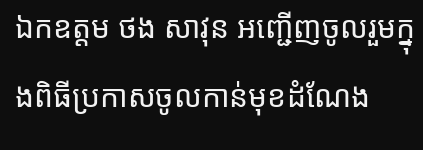ឯកឧត្តម ថង សាវុន អញ្ជើញចូលរួមក្នុងពិធីប្រកាសចូលកាន់មុខដំណែង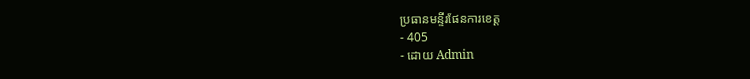ប្រធានមន្ទីរផែនការខេត្ត
- 405
- ដោយ Admin